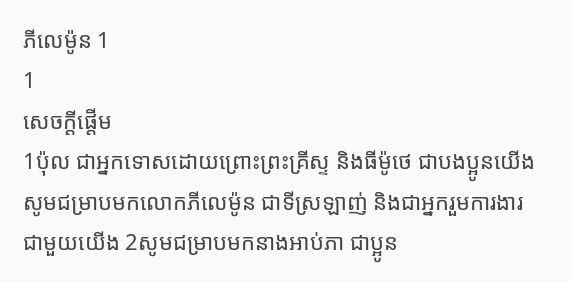ភីលេម៉ូន 1
1
សេចក្ដីផ្ដើម
1ប៉ុល ជាអ្នកទោសដោយព្រោះព្រះគ្រីស្ទ និងធីម៉ូថេ ជាបងប្អូនយើង សូមជម្រាបមកលោកភីលេម៉ូន ជាទីស្រឡាញ់ និងជាអ្នករួមការងារជាមួយយើង 2សូមជម្រាបមកនាងអាប់ភា ជាប្អូន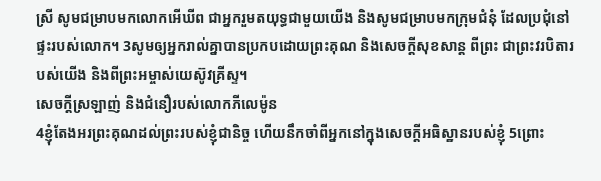ស្រី សូមជម្រាបមកលោកអើឃីព ជាអ្នករួមតយុទ្ធជាមួយយើង និងសូមជម្រាបមកក្រុមជំនុំ ដែលប្រជុំនៅផ្ទះរបស់លោក។ 3សូមឲ្យអ្នករាល់គ្នាបានប្រកបដោយព្រះគុណ និងសេចក្ដីសុខសាន្ត ពីព្រះ ជាព្រះវរបិតារបស់យើង និងពីព្រះអម្ចាស់យេស៊ូវគ្រីស្ទ។
សេចក្ដីស្រឡាញ់ និងជំនឿរបស់លោកភីលេម៉ូន
4ខ្ញុំតែងអរព្រះគុណដល់ព្រះរបស់ខ្ញុំជានិច្ច ហើយនឹកចាំពីអ្នកនៅក្នុងសេចក្ដីអធិស្ឋានរបស់ខ្ញុំ 5ព្រោះ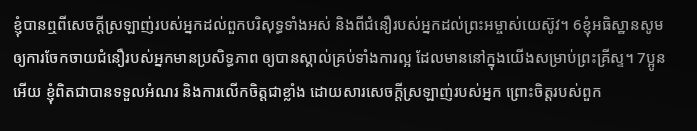ខ្ញុំបានឮពីសេចក្ដីស្រឡាញ់របស់អ្នកដល់ពួកបរិសុទ្ធទាំងអស់ និងពីជំនឿរបស់អ្នកដល់ព្រះអម្ចាស់យេស៊ូវ។ 6ខ្ញុំអធិស្ឋានសូមឲ្យការចែកចាយជំនឿរបស់អ្នកមានប្រសិទ្ធភាព ឲ្យបានស្គាល់គ្រប់ទាំងការល្អ ដែលមាននៅក្នុងយើងសម្រាប់ព្រះគ្រីស្ទ។ 7ប្អូនអើយ ខ្ញុំពិតជាបានទទួលអំណរ និងការលើកចិត្តជាខ្លាំង ដោយសារសេចក្ដីស្រឡាញ់របស់អ្នក ព្រោះចិត្តរបស់ពួក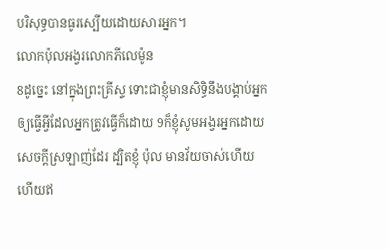បរិសុទ្ធបានធូរស្បើយដោយសារអ្នក។
លោកប៉ុលអង្វរលោកភីលេម៉ូន
8ដូច្នេះ នៅក្នុងព្រះគ្រីស្ទ ទោះជាខ្ញុំមានសិទ្ធិនឹងបង្គាប់អ្នកឲ្យធ្វើអ្វីដែលអ្នកត្រូវធ្វើក៏ដោយ 9ក៏ខ្ញុំសូមអង្វរអ្នកដោយសេចក្ដីស្រឡាញ់ដែរ ដ្បិតខ្ញុំ ប៉ុល មានវ័យចាស់ហើយ ហើយឥ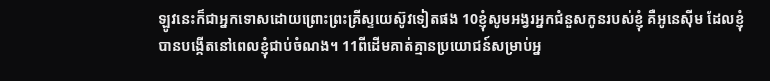ឡូវនេះក៏ជាអ្នកទោសដោយព្រោះព្រះគ្រីស្ទយេស៊ូវទៀតផង 10ខ្ញុំសូមអង្វរអ្នកជំនួសកូនរបស់ខ្ញុំ គឺអូនេស៊ីម ដែលខ្ញុំបានបង្កើតនៅពេលខ្ញុំជាប់ចំណង។ 11ពីដើមគាត់គ្មានប្រយោជន៍សម្រាប់អ្ន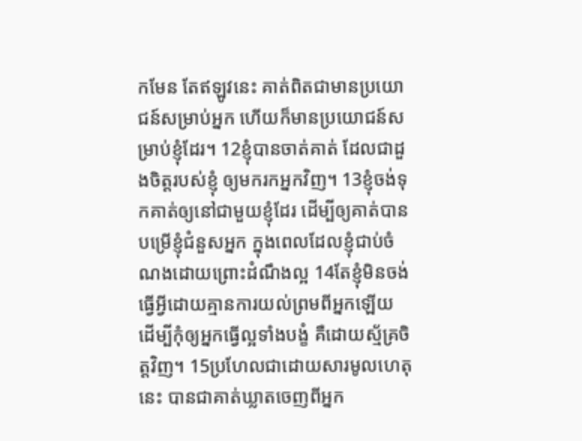កមែន តែឥឡូវនេះ គាត់ពិតជាមានប្រយោជន៍សម្រាប់អ្នក ហើយក៏មានប្រយោជន៍សម្រាប់ខ្ញុំដែរ។ 12ខ្ញុំបានចាត់គាត់ ដែលជាដួងចិត្តរបស់ខ្ញុំ ឲ្យមករកអ្នកវិញ។ 13ខ្ញុំចង់ទុកគាត់ឲ្យនៅជាមួយខ្ញុំដែរ ដើម្បីឲ្យគាត់បានបម្រើខ្ញុំជំនួសអ្នក ក្នុងពេលដែលខ្ញុំជាប់ចំណងដោយព្រោះដំណឹងល្អ 14តែខ្ញុំមិនចង់ធ្វើអ្វីដោយគ្មានការយល់ព្រមពីអ្នកឡើយ ដើម្បីកុំឲ្យអ្នកធ្វើល្អទាំងបង្ខំ គឺដោយស្ម័គ្រចិត្តវិញ។ 15ប្រហែលជាដោយសារមូលហេតុនេះ បានជាគាត់ឃ្លាតចេញពីអ្នក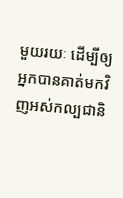មួយរយៈ ដើម្បីឲ្យអ្នកបានគាត់មកវិញអស់កល្បជានិ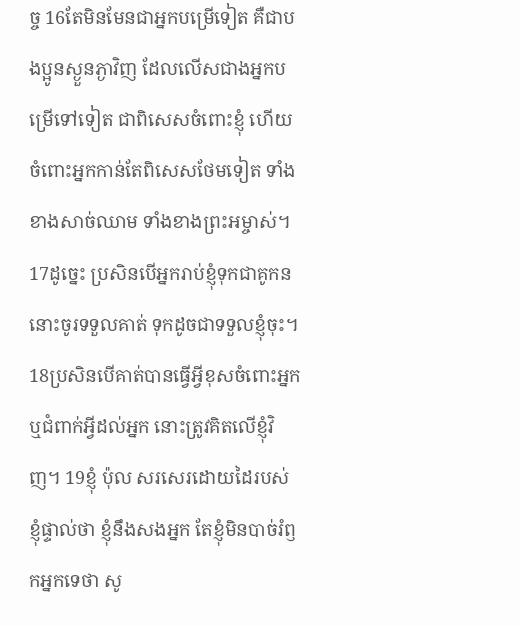ច្ច 16តែមិនមែនជាអ្នកបម្រើទៀត គឺជាបងប្អូនស្ងួនភ្ងាវិញ ដែលលើសជាងអ្នកបម្រើទៅទៀត ជាពិសេសចំពោះខ្ញុំ ហើយចំពោះអ្នកកាន់តែពិសេសថែមទៀត ទាំងខាងសាច់ឈាម ទាំងខាងព្រះអម្ចាស់។
17ដូច្នេះ ប្រសិនបើអ្នករាប់ខ្ញុំទុកជាគូកន នោះចូរទទួលគាត់ ទុកដូចជាទទួលខ្ញុំចុះ។ 18ប្រសិនបើគាត់បានធ្វើអ្វីខុសចំពោះអ្នក ឬជំពាក់អ្វីដល់អ្នក នោះត្រូវគិតលើខ្ញុំវិញ។ 19ខ្ញុំ ប៉ុល សរសេរដោយដៃរបស់ខ្ញុំផ្ទាល់ថា ខ្ញុំនឹងសងអ្នក តែខ្ញុំមិនបាច់រំឭកអ្នកទេថា សូ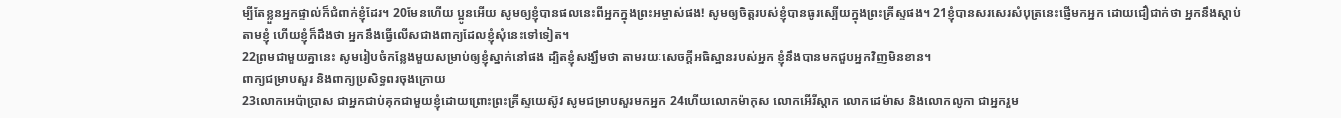ម្បីតែខ្លួនអ្នកផ្ទាល់ក៏ជំពាក់ខ្ញុំដែរ។ 20មែនហើយ ប្អូនអើយ សូមឲ្យខ្ញុំបានផលនេះពីអ្នកក្នុងព្រះអម្ចាស់ផង! សូមឲ្យចិត្តរបស់ខ្ញុំបានធូរស្បើយក្នុងព្រះគ្រីស្ទផង។ 21ខ្ញុំបានសរសេរសំបុត្រនេះផ្ញើមកអ្នក ដោយជឿជាក់ថា អ្នកនឹងស្តាប់តាមខ្ញុំ ហើយខ្ញុំក៏ដឹងថា អ្នកនឹងធ្វើលើសជាងពាក្យដែលខ្ញុំសុំនេះទៅទៀត។
22ព្រមជាមួយគ្នានេះ សូមរៀបចំកន្លែងមួយសម្រាប់ឲ្យខ្ញុំស្នាក់នៅផង ដ្បិតខ្ញុំសង្ឃឹមថា តាមរយៈសេចក្ដីអធិស្ឋានរបស់អ្នក ខ្ញុំនឹងបានមកជួបអ្នកវិញមិនខាន។
ពាក្យជម្រាបសួរ និងពាក្យប្រសិទ្ធពរចុងក្រោយ
23លោកអេប៉ាប្រាស ជាអ្នកជាប់គុកជាមួយខ្ញុំដោយព្រោះព្រះគ្រីស្ទយេស៊ូវ សូមជម្រាបសួរមកអ្នក 24ហើយលោកម៉ាកុស លោកអើរីស្តាក លោកដេម៉ាស និងលោកលូកា ជាអ្នករួម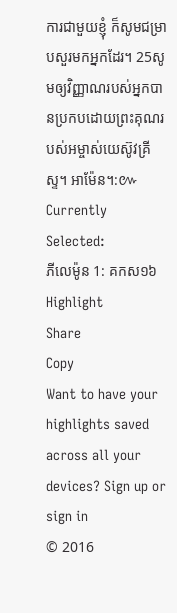ការជាមួយខ្ញុំ ក៏សូមជម្រាបសួរមកអ្នកដែរ។ 25សូមឲ្យវិញ្ញាណរបស់អ្នកបានប្រកបដោយព្រះគុណរបស់អម្ចាស់យេស៊ូវគ្រីស្ទ។ អាម៉ែន។:៚
Currently Selected:
ភីលេម៉ូន 1: គកស១៦
Highlight
Share
Copy
Want to have your highlights saved across all your devices? Sign up or sign in
© 2016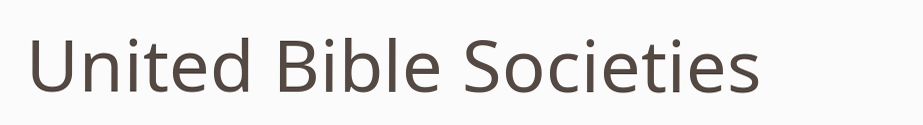United Bible Societies